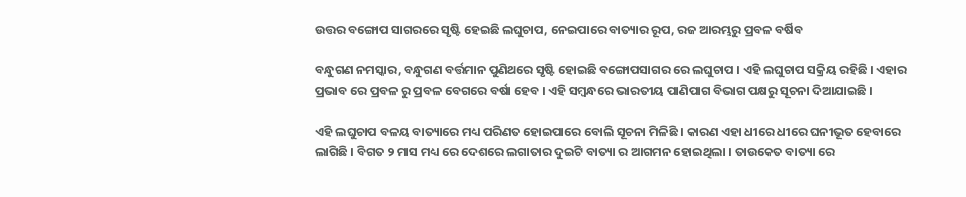ଉତ୍ତର ବଙ୍ଗୋପ ସାଗରରେ ସୃଷ୍ଟି ହେଇଛି ଲଘୁଚାପ, ନେଇପାରେ ବାତ୍ୟାର ରୂପ, ରଜ ଆରମ୍ଭରୁ ପ୍ରବଳ ବର୍ଷିବ

ବନ୍ଧୁଗଣ ନମସ୍କାର, ବନ୍ଧୁଗଣ ବର୍ତ୍ତମାନ ପୁଣିଥରେ ସୃଷ୍ଟି ହୋଇଛି ବଙ୍ଗୋପସାଗର ରେ ଲଘୁଚାପ । ଏହି ଲଘୁଚାପ ସକ୍ରିୟ ରହିଛି । ଏହାର ପ୍ରଭାବ ରେ ପ୍ରବଳ ରୁ ପ୍ରବଳ ବେଗରେ ବର୍ଷା ହେବ । ଏହି ସମ୍ବନ୍ଧରେ ଭାରତୀୟ ପାଣିପାଗ ବିଭାଗ ପକ୍ଷରୁ ସୂଚନା ଦିଆଯାଇଛି ।

ଏହି ଲଘୁଚାପ ବଳୟ ବାତ୍ୟାରେ ମଧ୍ୟ ପରିଣତ ହୋଇପାରେ ବୋଲି ସୂଚନା ମିଳିଛି । କାରଣ ଏହା ଧୀରେ ଧୀରେ ଘନୀଭୂତ ହେବାରେ ଲାଗିଛି । ବିଗତ ୨ ମାସ ମଧ୍ୟ ରେ ଦେଶରେ ଲଗାତାର ଦୁଇଟି ବାତ୍ୟା ର ଆଗମନ ହୋଇଥିଲା । ତାଉକେତ ବାତ୍ୟା ରେ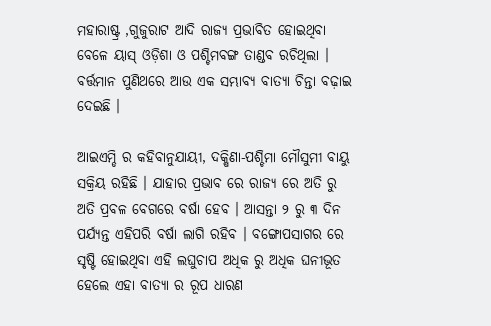ମହାରାଷ୍ଟ୍ର ,ଗୁଜୁରାଟ ଆଦି ରାଜ୍ୟ ପ୍ରଭାବିତ ହୋଇଥିବା ବେଳେ ୟାସ୍ ଓଡ଼ିଶା ଓ ପଶ୍ଚିମବଙ୍ଗ ତାଣ୍ଡବ ରଚିଥିଲା । ବର୍ତ୍ତମାନ ପୁଣିଥରେ ଆଉ ଏକ ସମ୍ଭାବ୍ୟ ବାତ୍ୟା ଚିନ୍ତା ବଢ଼ାଇ ଦେଇଛି ।

ଆଇଏମ୍ଡି ର କହିବାନୁଯାୟୀ, ଦକ୍ଷିଣା-ପଶ୍ଚିମା ମୌସୁମୀ ବାୟୁ ସକ୍ରିୟ ରହିଛି । ଯାହାର ପ୍ରଭାବ ରେ ରାଜ୍ୟ ରେ ଅତି ରୁ ଅତି ପ୍ରବଳ ବେଗରେ ବର୍ଷା ହେବ । ଆସନ୍ତା ୨ ରୁ ୩ ଦିନ ପର୍ଯ୍ୟନ୍ତ ଏହିପରି ବର୍ଷା ଲାଗି ରହିବ । ବଙ୍ଗୋପସାଗର ରେ ସୃଷ୍ଟି ହୋଇଥିବା ଏହି ଲଘୁଚାପ ଅଧିକ ରୁ ଅଧିକ ଘନୀଭୂତ ହେଲେ ଏହା ବାତ୍ୟା ର ରୂପ ଧାରଣ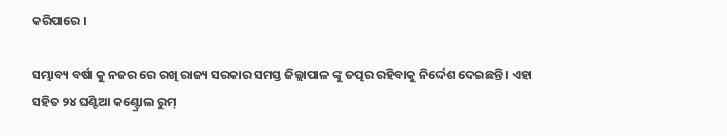କରିପାରେ ।

ସମ୍ଭାବ୍ୟ ବର୍ଷା କୁ ନଜର ରେ ରଖି ରାଜ୍ୟ ସରକାର ସମସ୍ତ ଜିଲ୍ଲାପାଳ ଙ୍କୁ ତତ୍ପର ରହିବାକୁ ନିର୍ଦ୍ଦେଶ ଦେଇଛନ୍ତି । ଏହା ସହିତ ୨୪ ଘଣ୍ଟିଆ କଣ୍ଟ୍ରୋଲ ରୁମ୍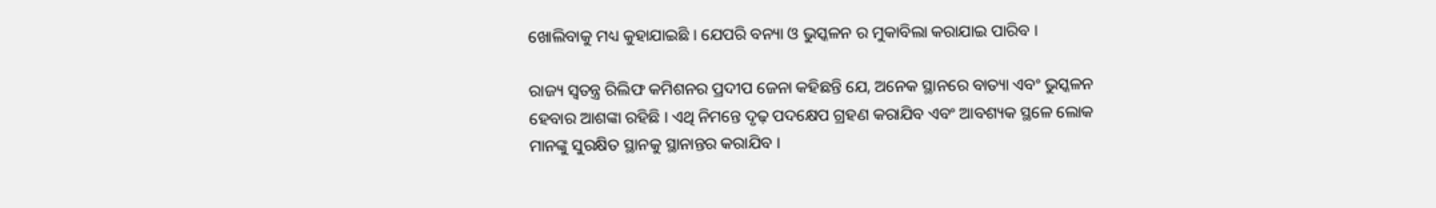ଖୋଲିବାକୁ ମଧ୍ୟ କୁହାଯାଇଛି । ଯେପରି ବନ୍ୟା ଓ ଭୁସ୍କଳନ ର ମୁକାବିଲା କରାଯାଇ ପାରିବ ।

ରାଜ୍ୟ ସ୍ୱତନ୍ତ୍ର ରିଲିଫ କମିଶନର ପ୍ରଦୀପ ଜେନା କହିଛନ୍ତି ଯେ, ଅନେକ ସ୍ଥାନରେ ବାତ୍ୟା ଏବଂ ଭୁସ୍କଳନ ହେବାର ଆଶଙ୍କା ରହିଛି । ଏଥି ନିମନ୍ତେ ଦୃଢ଼ ପଦକ୍ଷେପ ଗ୍ରହଣ କରାଯିବ ଏବଂ ଆବଶ୍ୟକ ସ୍ଥଳେ ଲୋକ ମାନଙ୍କୁ ସୁରକ୍ଷିତ ସ୍ଥାନକୁ ସ୍ଥାନାନ୍ତର କରାଯିବ ।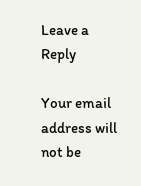Leave a Reply

Your email address will not be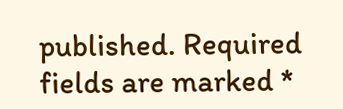published. Required fields are marked *